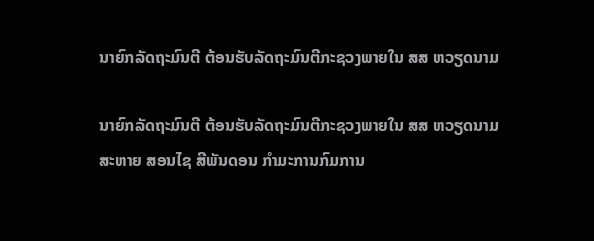ນາຍົກລັດຖະມົນຕີ ຕ້ອນຮັບລັດຖະມົນຕີກະຊວງພາຍໃນ ສສ ຫວຽດນາມ

ນາຍົກລັດຖະມົນຕີ ຕ້ອນຮັບລັດຖະມົນຕີກະຊວງພາຍໃນ ສສ ຫວຽດນາມ
ສະຫາຍ ສອນໄຊ ສີພັນດອນ ກໍາມະການກົມການ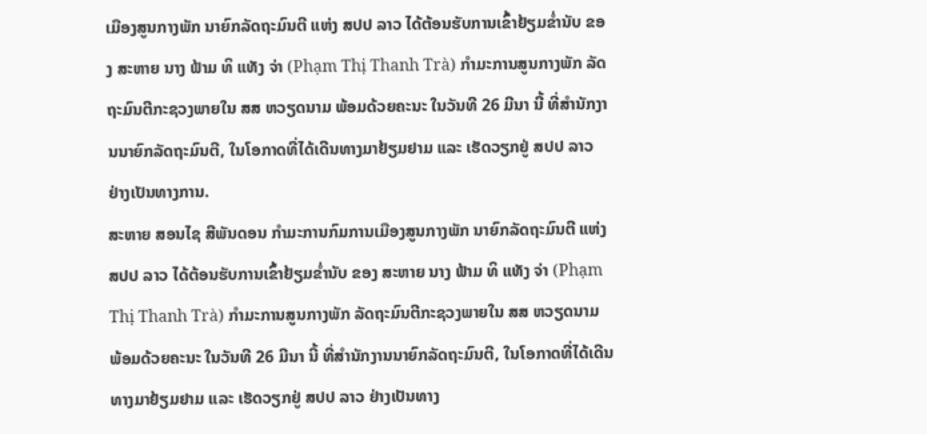ເມືອງສູນກາງພັກ ນາຍົກລັດຖະມົນຕີ ແຫ່ງ ສປປ ລາວ ໄດ້ຕ້ອນຮັບການເຂົ້າຢ້ຽມຂ່ຳນັບ ຂອງ ສະຫາຍ ນາງ ຟ້າມ ທິ ແທັງ ຈ່າ (Phạm Thị Thanh Trà) ກໍາມະການສູນກາງພັກ ລັດຖະມົນຕີກະຊວງພາຍໃນ ສສ ຫວຽດນາມ ພ້ອມດ້ວຍຄະນະ ໃນວັນທີ 26 ມີນາ ນີ້ ທີ່ສຳນັກງານນາຍົກລັດຖະມົນຕີ, ໃນໂອກາດທີ່ໄດ້ເດີນທາງມາຢ້ຽມຢາມ ແລະ ເຮັດວຽກຢູ່ ສປປ ລາວ ຢ່າງເປັນທາງການ.
ສະຫາຍ ສອນໄຊ ສີພັນດອນ ກໍາມະການກົມການເມືອງສູນກາງພັກ ນາຍົກລັດຖະມົນຕີ ແຫ່ງ ສປປ ລາວ ໄດ້ຕ້ອນຮັບການເຂົ້າຢ້ຽມຂ່ຳນັບ ຂອງ ສະຫາຍ ນາງ ຟ້າມ ທິ ແທັງ ຈ່າ (Phạm Thị Thanh Trà) ກໍາມະການສູນກາງພັກ ລັດຖະມົນຕີກະຊວງພາຍໃນ ສສ ຫວຽດນາມ ພ້ອມດ້ວຍຄະນະ ໃນວັນທີ 26 ມີນາ ນີ້ ທີ່ສຳນັກງານນາຍົກລັດຖະມົນຕີ, ໃນໂອກາດທີ່ໄດ້ເດີນທາງມາຢ້ຽມຢາມ ແລະ ເຮັດວຽກຢູ່ ສປປ ລາວ ຢ່າງເປັນທາງ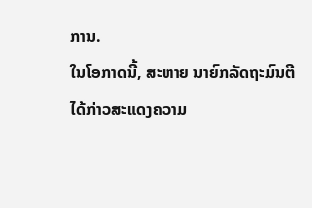ການ.
ໃນໂອກາດນີ້, ສະຫາຍ ນາຍົກລັດຖະມົນຕີ ໄດ້ກ່າວສະແດງຄວາມ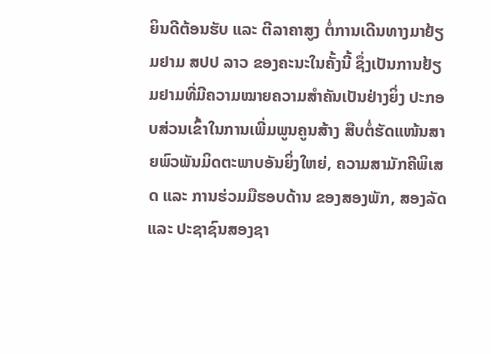ຍິນດີຕ້ອນຮັບ ແລະ ຕີລາຄາສູງ ຕໍ່ການເດີນທາງມາຢ້ຽມຢາມ ສປປ ລາວ ຂອງຄະນະໃນຄັ້ງນີ້ ຊຶ່ງເປັນການຢ້ຽມຢາມທີ່ມີຄວາມໝາຍຄວາມສໍາຄັນເປັນຢ່າງຍິ່ງ ປະກອບສ່ວນເຂົ້າໃນການເພີ່ມພູນຄູນສ້າງ ສືບຕໍ່ຮັດແໜ້ນສາຍພົວພັນມິດຕະພາບອັນຍິ່ງໃຫຍ່, ຄວາມສາມັກຄີພິເສດ ແລະ ການຮ່ວມມືຮອບດ້ານ ຂອງສອງພັກ, ສອງລັດ ແລະ ປະຊາຊົນສອງຊາ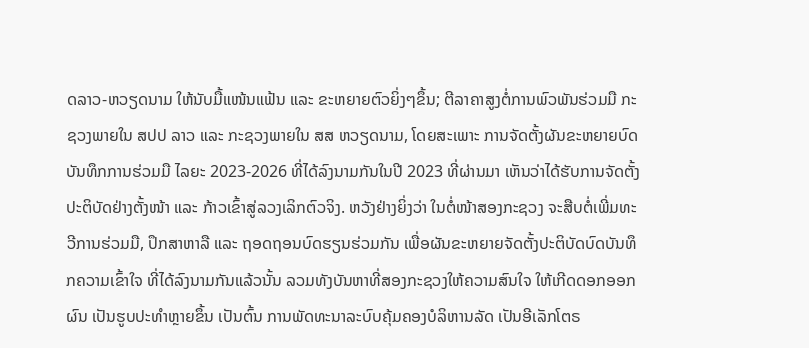ດລາວ-ຫວຽດນາມ ໃຫ້ນັບມື້ແໜ້ນແຟ້ນ ແລະ ຂະຫຍາຍຕົວຍິ່ງໆຂຶ້ນ; ຕີລາຄາສູງຕໍ່ການພົວພັນຮ່ວມມື ກະຊວງພາຍໃນ ສປປ ລາວ ແລະ ກະຊວງພາຍໃນ ສສ ຫວຽດນາມ, ໂດຍສະເພາະ ການຈັດຕັ້ງຜັນຂະຫຍາຍບົດບັນທຶກການຮ່ວມມື ໄລຍະ 2023-2026 ທີ່ໄດ້ລົງນາມກັນໃນປີ 2023 ທີ່ຜ່ານມາ ເຫັນວ່າໄດ້ຮັບການຈັດຕັ້ງປະຕິບັດຢ່າງຕັ້ງໜ້າ ແລະ ກ້າວເຂົ້າສູ່ລວງເລິກຕົວຈິງ. ຫວັງຢ່າງຍິ່ງວ່າ ໃນຕໍ່ໜ້າສອງກະຊວງ ຈະສືບຕໍ່ເພີ່ມທະວີການຮ່ວມມື, ປຶກສາຫາລື ແລະ ຖອດຖອນບົດຮຽນຮ່ວມກັນ ເພື່ອຜັນຂະຫຍາຍຈັດຕັ້ງປະຕິບັດບົດບັນທຶກຄວາມເຂົ້າໃຈ ທີ່ໄດ້ລົງນາມກັນແລ້ວນັ້ນ ລວມທັງບັນຫາທີ່ສອງກະຊວງໃຫ້ຄວາມສົນໃຈ ໃຫ້ເກີດດອກອອກຜົນ ເປັນຮູບປະທຳຫຼາຍຂຶ້ນ ເປັນຕົ້ນ ການພັດທະນາລະບົບຄຸ້ມຄອງບໍລິຫານລັດ ເປັນອີເລັກໂຕຣ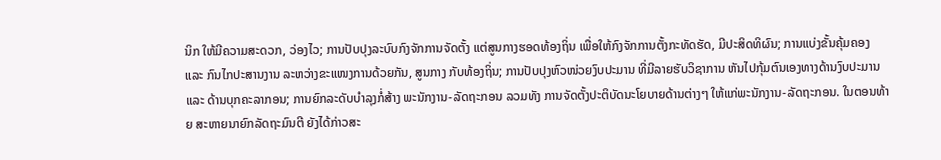ນິກ ໃຫ້ມີຄວາມສະດວກ, ວ່ອງໄວ; ການປັບປຸງລະບົບກົງຈັກການຈັດຕັ້ງ ແຕ່ສູນກາງຮອດທ້ອງຖິ່ນ ເພື່ອໃຫ້ກົງຈັກການຕັ້ງກະທັດຮັດ, ມີປະສິດທິຜົນ; ການແບ່ງຂັ້ນຄຸ້ມຄອງ ແລະ ກົນໄກປະສານງານ ລະຫວ່າງຂະແໜງການດ້ວຍກັນ, ສູນກາງ ກັບທ້ອງຖິ່ນ; ການປັບປຸງຫົວໜ່ວຍງົບປະມານ ທີ່ມີລາຍຮັບວິຊາການ ຫັນໄປກຸ້ມຕົນເອງທາງດ້ານງົບປະມານ ແລະ ດ້ານບຸກຄະລາກອນ; ການຍົກລະດັບບໍາລຸງກໍ່ສ້າງ ພະນັກງານ-ລັດຖະກອນ ລວມທັງ ການຈັດຕັ້ງປະຕິບັດນະໂຍບາຍດ້ານຕ່າງໆ ໃຫ້ແກ່ພະນັກງານ-ລັດຖະກອນ. ໃນຕອນທ້າຍ ສະຫາຍນາຍົກລັດຖະມົນຕີ ຍັງໄດ້ກ່າວສະ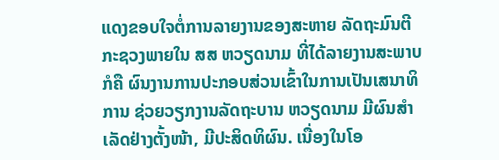ແດງຂອບໃຈຕໍ່ການລາຍງານຂອງສະຫາຍ ລັດຖະມົນຕີກະຊວງພາຍໃນ ສສ ຫວຽດນາມ ທີ່ໄດ້ລາຍງານສະພາບ ກໍຄື ຜົນງານການປະກອບສ່ວນເຂົ້າໃນການເປັນເສນາທິການ ຊ່ວຍວຽກງານລັດຖະບານ ຫວຽດນາມ ມີຜົນສໍາເລັດຢ່າງຕັ້ງໜ້າ, ມີປະສິດທິຜົນ. ເນື່ອງໃນໂອ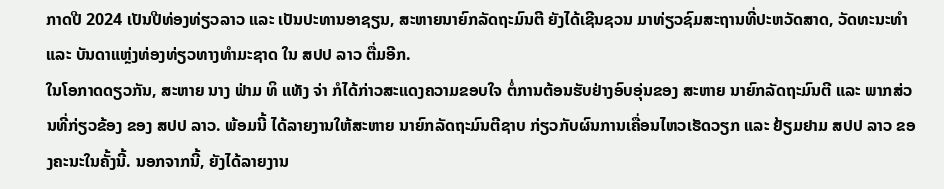ກາດປີ 2024 ເປັນປີທ່ອງທ່ຽວລາວ ແລະ ເປັນປະທານອາຊຽນ, ສະຫາຍນາຍົກລັດຖະມົນຕີ ຍັງໄດ້ເຊີນຊວນ ມາທ່ຽວຊົມສະຖານທີ່ປະຫວັດສາດ, ວັດທະນະທໍາ ແລະ ບັນດາແຫຼ່ງທ່ອງທ່ຽວທາງທໍາມະຊາດ ໃນ ສປປ ລາວ ຕື່ມອີກ.
ໃນໂອກາດດຽວກັນ, ສະຫາຍ ນາງ ຟ່າມ ທິ ແທັງ ຈ່າ ກໍໄດ້ກ່າວສະແດງຄວາມຂອບໃຈ ຕໍ່ການຕ້ອນຮັບຢ່າງອົບອຸ່ນຂອງ ສະຫາຍ ນາຍົກລັດຖະມົນຕີ ແລະ ພາກສ່ວນທີ່ກ່ຽວຂ້ອງ ຂອງ ສປປ ລາວ. ພ້ອມນີ້ ໄດ້ລາຍງານໃຫ້ສະຫາຍ ນາຍົກລັດຖະມົນຕີຊາບ ກ່ຽວກັບຜົນການເຄື່ອນໄຫວເຮັດວຽກ ແລະ ຢ້ຽມຢາມ ສປປ ລາວ ຂອງຄະນະໃນຄັ້ງນີ້. ນອກຈາກນີ້, ຍັງໄດ້ລາຍງານ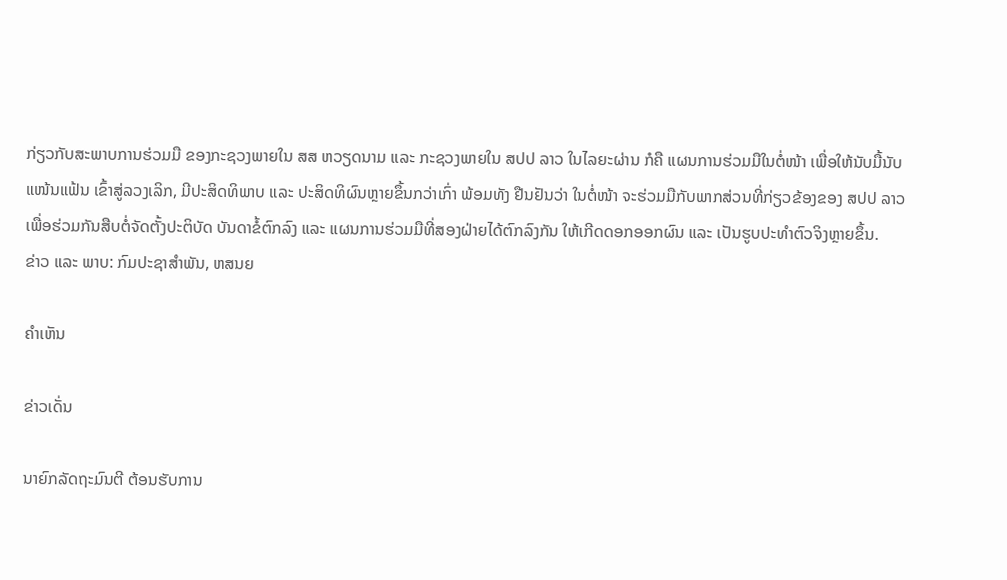ກ່ຽວກັບສະພາບການຮ່ວມມື ຂອງກະຊວງພາຍໃນ ສສ ຫວຽດນາມ ແລະ ກະຊວງພາຍໃນ ສປປ ລາວ ໃນໄລຍະຜ່ານ ກໍຄື ແຜນການຮ່ວມມືໃນຕໍ່ໜ້າ ເພື່ອໃຫ້ນັບມື້ນັບແໜ້ນແຟ້ນ ເຂົ້າສູ່ລວງເລິກ, ມີປະສິດທິພາບ ແລະ ປະສິດທິຜົນຫຼາຍຂຶ້ນກວ່າເກົ່າ ພ້ອມທັງ ຢືນຢັນວ່າ ໃນຕໍ່ໜ້າ ຈະຮ່ວມມືກັບພາກສ່ວນທີ່ກ່ຽວຂ້ອງຂອງ ສປປ ລາວ ເພື່ອຮ່ວມກັນສືບຕໍ່ຈັດຕັ້ງປະຕິບັດ ບັນດາຂໍ້ຕົກລົງ ແລະ ແຜນການຮ່ວມມືທີ່ສອງຝ່າຍໄດ້ຕົກລົງກັນ ໃຫ້ເກີດດອກອອກຜົນ ແລະ ເປັນຮູບປະທໍາຕົວຈິງຫຼາຍຂຶ້ນ.
ຂ່າວ ແລະ ພາບ: ກົມປະຊາສຳພັນ, ຫສນຍ

ຄໍາເຫັນ

ຂ່າວເດັ່ນ

ນາຍົກລັດຖະມົນຕີ ຕ້ອນຮັບການ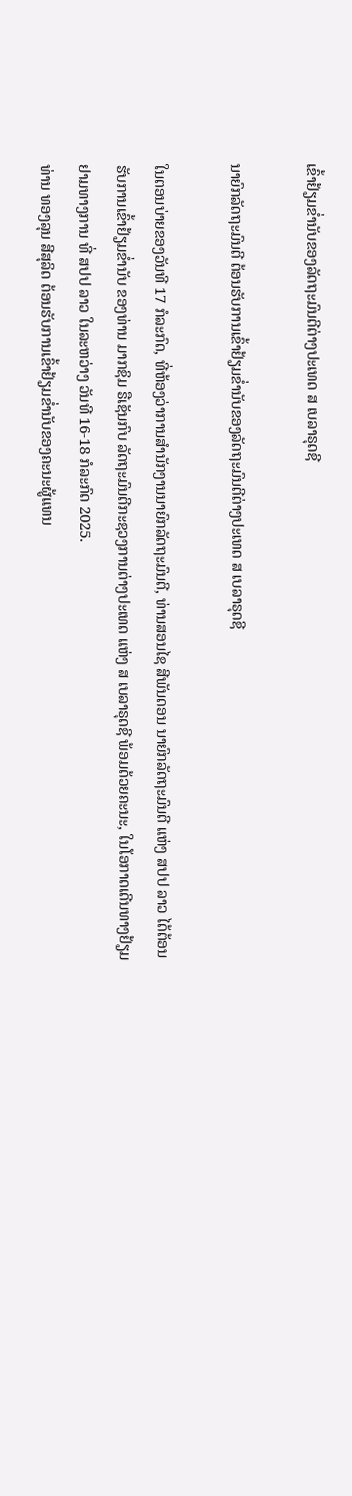ເຂົ້າຢ້ຽມຂໍ່ານັບຂອງລັດຖະມົນຕີຕ່າງປະເທດ ສ ເບລາຣຸດຊີ

ນາຍົກລັດຖະມົນຕີ ຕ້ອນຮັບການເຂົ້າຢ້ຽມຂໍ່ານັບຂອງລັດຖະມົນຕີຕ່າງປະເທດ ສ ເບລາຣຸດຊີ

ໃນຕອນບ່າຍຂອງວັນທີ 17 ກໍລະກົດ, ທີ່ຫ້ອງວ່າການສຳນັກງານນາຍົກລັດຖະມົນຕີ, ທ່ານສອນໄຊ ສີພັນດອນ ນາຍົກລັດຖະມົນຕີ ແຫ່ງ ສປປ ລາວ ໄດ້ຕ້ອນຮັບການເຂົ້າຢ້ຽມຂໍ່ານັບ ຂອງທ່ານ ມາກຊິມ ຣືເຊັນກົບ ລັດຖະມົນຕີກະຊວງການຕ່າງປະເທດ ແຫ່ງ ສ ເບລາຣຸດຊີ ພ້ອມດ້ວຍຄະນະ, ໃນໂອກາດເດີນທາງຢ້ຽມຢາມທາງການ ທີ່ ສປປ ລາວ ໃນລະຫວ່າງ ວັນທີ 16-18 ກໍລະກົດ 2025.
ທ່ານ ທອງລຸນ ສີສຸລິດ ຕ້ອນຮັບການເຂົ້າຢ້ຽມຂໍ່ານັບຂອງຄະນະຜູ້ແທນ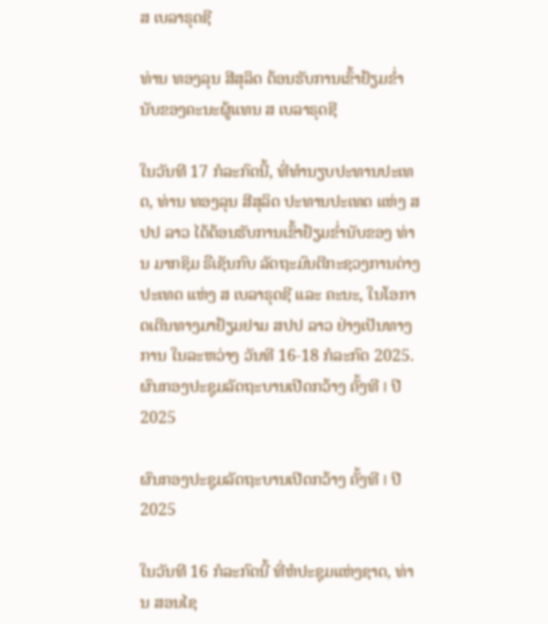ສ ເບລາຣຸດຊີ

ທ່ານ ທອງລຸນ ສີສຸລິດ ຕ້ອນຮັບການເຂົ້າຢ້ຽມຂໍ່ານັບຂອງຄະນະຜູ້ແທນ ສ ເບລາຣຸດຊີ

ໃນວັນທີ 17 ກໍລະກົດນີ້, ທີ່ທໍານຽບປະທານປະເທດ, ທ່ານ ທອງລຸນ ສີສຸລິດ ປະທານປະເທດ ແຫ່ງ ສປປ ລາວ ໄດ້ຕ້ອນຮັບການເຂົ້າຢ້ຽມຂໍ່ານັບຂອງ ທ່ານ ມາກຊິມ ຣືເຊັນກົບ ລັດຖະມົນຕີກະຊວງການຕ່າງປະເທດ ແຫ່ງ ສ ເບລາຣຸດຊີ ແລະ ຄະນະ, ໃນໂອກາດເດີນທາງມາຢ້ຽມຢາມ ສປປ ລາວ ຢ່າງເປັນທາງການ ໃນລະຫວ່າງ ວັນທີ 16-18 ກໍລະກົດ 2025.
ຜົນກອງປະຊຸມລັດຖະບານເປີດກວ້າງ ຄັ້ງທີ I ປີ 2025

ຜົນກອງປະຊຸມລັດຖະບານເປີດກວ້າງ ຄັ້ງທີ I ປີ 2025

ໃນວັນທີ 16 ກໍລະກົດນີ້ ທີ່ຫໍປະຊຸມແຫ່ງຊາດ, ທ່ານ ສອນໄຊ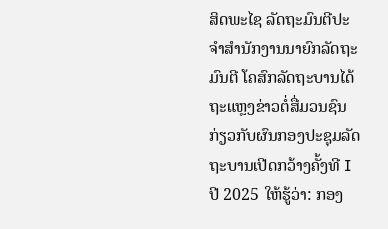ສິດພະໄຊ ລັດຖະມົນຕີປະຈໍາສໍານັກງານນາຍົກລັດຖະມົນຕີ ໂຄສົກລັດຖະບານໄດ້ຖະແຫຼງຂ່າວຕໍ່ສື່ມວນຊົນກ່ຽວກັບຜົນກອງປະຊຸມລັດຖະບານເປີດກວ້າງຄັ້ງທີ I ປີ 2025 ໃຫ້ຮູ້ວ່າ: ກອງ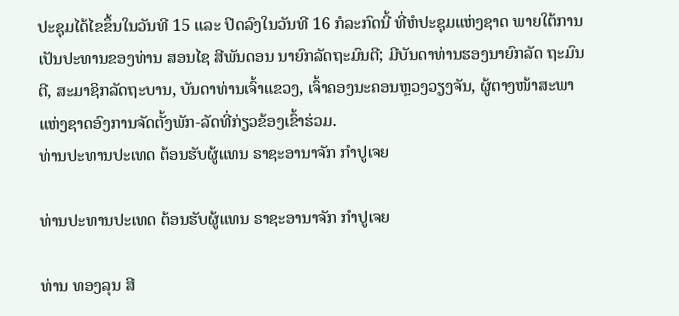ປະຊຸມໄດ້ໄຂຂຶ້ນໃນວັນທີ 15 ແລະ ປິດລົງໃນວັນທີ 16 ກໍລະກົດນີ້ ທີ່ຫໍປະຊຸມແຫ່ງຊາດ ພາຍໃຕ້ການເປັນປະທານຂອງທ່ານ ສອນໄຊ ສີພັນດອນ ນາຍົກລັດຖະມົນຕີ; ມີບັນດາທ່ານຮອງນາຍົກລັດ ຖະມົນຕີ, ສະມາຊິກລັດຖະບານ, ບັນດາທ່ານເຈົ້າແຂວງ, ເຈົ້າຄອງນະຄອນຫຼວງວຽງຈັນ, ຜູ້ຕາງໜ້າສະພາແຫ່ງຊາດອົງການຈັດຕັ້ງພັກ-ລັດທີ່ກ່ຽວຂ້ອງເຂົ້າຮ່ວມ.
ທ່ານປະທານປະເທດ ຕ້ອນຮັບຜູ້ແທນ ຣາຊະອານາຈັກ ກໍາປູເຈຍ

ທ່ານປະທານປະເທດ ຕ້ອນຮັບຜູ້ແທນ ຣາຊະອານາຈັກ ກໍາປູເຈຍ

ທ່ານ ທອງລຸນ ສີ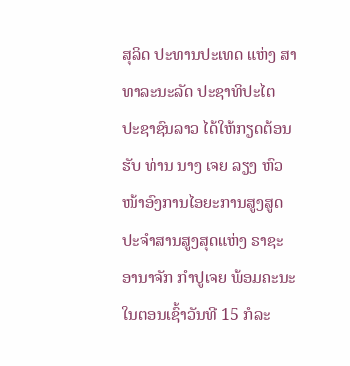ສຸລິດ ປະທານປະເທດ ແຫ່ງ ສາທາລະນະລັດ ປະຊາທິປະໄຕ ປະຊາຊົນລາວ ໄດ້ໃຫ້ກຽດຕ້ອນຮັບ ທ່ານ ນາງ ເຈຍ ລຽງ ຫົວໜ້າອົງການໄອຍະການສູງສູດປະຈໍາສານສູງສຸດແຫ່ງ ຣາຊະອານາຈັກ ກໍາປູເຈຍ ພ້ອມຄະນະ ໃນຕອນເຊົ້າວັນທີ 15 ກໍລະ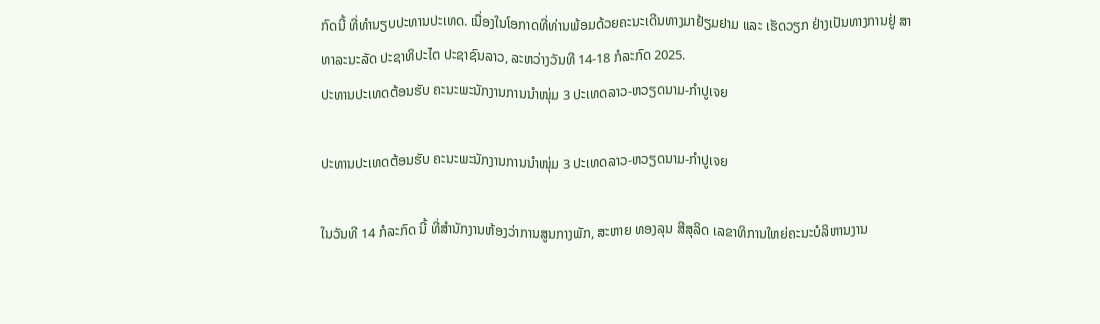ກົດນີ້ ທີ່ທໍານຽບປະທານປະເທດ. ເນື່ອງໃນໂອກາດທີ່ທ່ານພ້ອມດ້ວຍຄະນະເດີນທາງມາຢ້ຽມຢາມ ແລະ ເຮັດວຽກ ຢ່າງເປັນທາງການຢູ່ ສາທາລະນະລັດ ປະຊາທິປະໄຕ ປະຊາຊົນລາວ, ລະຫວ່າງວັນທີ 14-18 ກໍລະກົດ 2025.
ປະທານປະເທດຕ້ອນຮັບ ຄະນະພະນັກງານການນໍາໜຸ່ມ 3 ປະເທດລາວ-ຫວຽດນາມ-ກໍາປູເຈຍ

ປະທານປະເທດຕ້ອນຮັບ ຄະນະພະນັກງານການນໍາໜຸ່ມ 3 ປະເທດລາວ-ຫວຽດນາມ-ກໍາປູເຈຍ

ໃນວັນທີ 14 ກໍລະກົດ ນີ້ ທີ່ສໍານັກງານຫ້ອງວ່າການສູນກາງພັກ, ສະຫາຍ ທອງລຸນ ສີສຸລິດ ເລຂາທິການໃຫຍ່ຄະນະບໍລິຫານງານ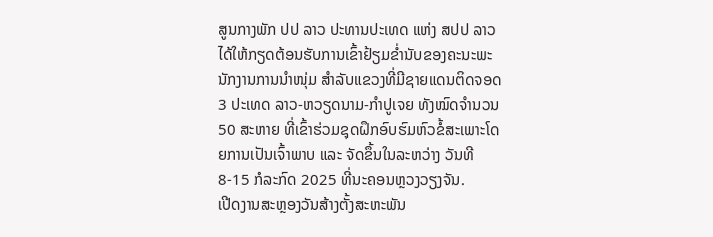ສູນກາງພັກ ປປ ລາວ ປະທານປະເທດ ແຫ່ງ ສປປ ລາວ ໄດ້ໃຫ້ກຽດຕ້ອນຮັບການເຂົ້າຢ້ຽມຂໍ່ານັບຂອງຄະນະພະນັກງານການນໍາໜຸ່ມ ສຳລັບແຂວງທີ່ມີຊາຍແດນຕິດຈອດ 3 ປະເທດ ລາວ-ຫວຽດນາມ-ກໍາປູເຈຍ ທັງໝົດຈໍານວນ 50 ສະຫາຍ ທີ່ເຂົ້າຮ່ວມຊຸດຝຶກອົບຮົມຫົວຂໍ້ສະເພາະໂດຍການເປັນເຈົ້າພາບ ແລະ ຈັດຂຶ້ນໃນລະຫວ່າງ ວັນທີ 8-15 ກໍລະກົດ 2025 ທີ່ນະຄອນຫຼວງວຽງຈັນ.
ເປີດງານສະຫຼອງວັນສ້າງຕັ້ງສະຫະພັນ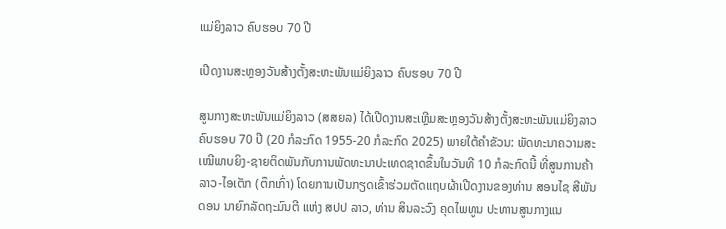ແມ່ຍິງລາວ ຄົບຮອບ 70 ປີ

ເປີດງານສະຫຼອງວັນສ້າງຕັ້ງສະຫະພັນແມ່ຍິງລາວ ຄົບຮອບ 70 ປີ

ສູນກາງສະຫະພັນແມ່ຍິງລາວ (ສສຍລ) ໄດ້ເປີດງານສະເຫຼີມສະຫຼອງວັນສ້າງຕັ້ງສະຫະພັນແມ່ຍິງລາວຄົບຮອບ 70 ປີ (20 ກໍລະກົດ 1955-20 ກໍລະກົດ 2025) ພາຍໃຕ້ຄໍາຂັວນ: ພັດທະນາຄວາມສະເໝີພາບຍິງ-ຊາຍຕິດພັນກັບການພັດທະນາປະເທດຊາດຂຶ້ນໃນວັນທີ 10 ກໍລະກົດນີ້ ທີ່ສູນການຄ້າລາວ-ໄອເຕັກ (ຕຶກເກົ່າ) ໂດຍການເປັນກຽດເຂົ້າຮ່ວມຕັດແຖບຜ້າເປີດງານຂອງທ່ານ ສອນໄຊ ສີພັນດອນ ນາຍົກລັດຖະມົນຕີ ແຫ່ງ ສປປ ລາວ, ທ່ານ ສິນລະວົງ ຄຸດໄພທູນ ປະທານສູນກາງແນ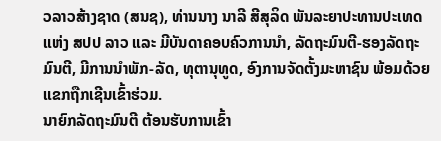ວລາວສ້າງຊາດ (ສນຊ), ທ່ານນາງ ນາລີ ສີສຸລິດ ພັນລະຍາປະທານປະເທດແຫ່ງ ສປປ ລາວ ແລະ ມີບັນດາຄອບຄົວການນໍາ, ລັດຖະມົນຕີ-ຮອງລັດຖະມົນຕີ, ມີການນຳພັກ-ລັດ, ທຸຕານຸທູດ, ອົງການຈັດຕັ້ງມະຫາຊົນ ພ້ອມດ້ວຍແຂກຖືກເຊີນເຂົ້າຮ່ວມ.
ນາຍົກລັດຖະມົນຕີ ຕ້ອນຮັບການເຂົ້າ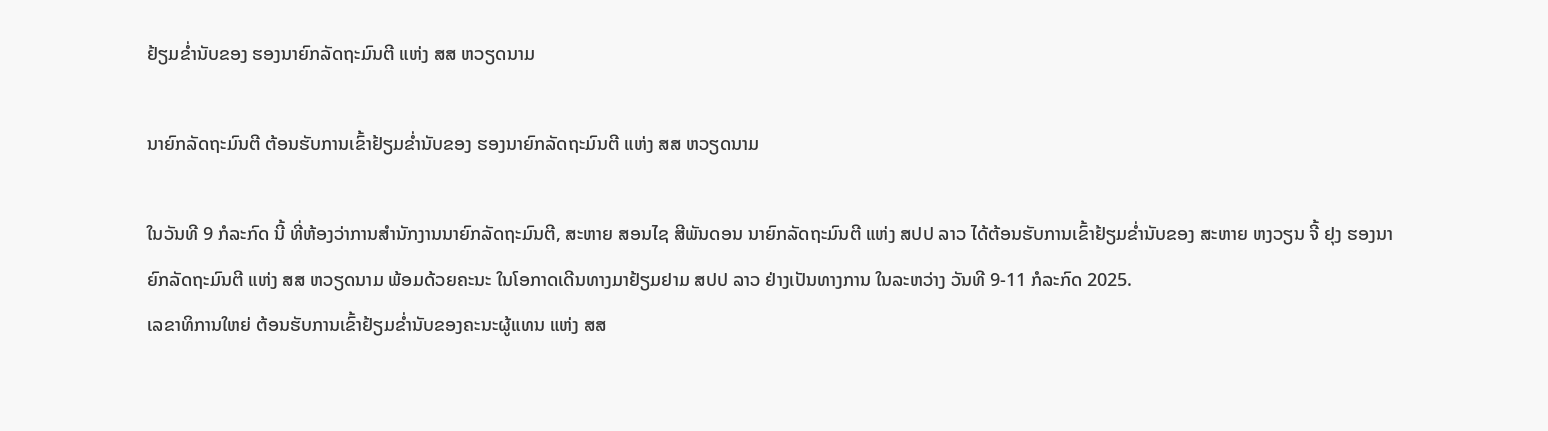ຢ້ຽມຂໍ່ານັບຂອງ ຮອງນາຍົກລັດຖະມົນຕີ ແຫ່ງ ສສ ຫວຽດນາມ

ນາຍົກລັດຖະມົນຕີ ຕ້ອນຮັບການເຂົ້າຢ້ຽມຂໍ່ານັບຂອງ ຮອງນາຍົກລັດຖະມົນຕີ ແຫ່ງ ສສ ຫວຽດນາມ

ໃນວັນທີ 9 ກໍລະກົດ ນີ້ ທີ່ຫ້ອງວ່າການສໍານັກງານນາຍົກລັດຖະມົນຕີ, ສະຫາຍ ສອນໄຊ ສີພັນດອນ ນາຍົກລັດຖະມົນຕີ ແຫ່ງ ສປປ ລາວ ໄດ້ຕ້ອນຮັບການເຂົ້າຢ້ຽມຂໍ່ານັບຂອງ ສະຫາຍ ຫງວຽນ ຈີ້ ຢຸງ ຮອງນາຍົກລັດຖະມົນຕີ ແຫ່ງ ສສ ຫວຽດນາມ ພ້ອມດ້ວຍຄະນະ ໃນໂອກາດເດີນທາງມາຢ້ຽມຢາມ ສປປ ລາວ ຢ່າງເປັນທາງການ ໃນລະຫວ່າງ ວັນທີ 9-11 ກໍລະກົດ 2025.
ເລຂາທິການໃຫຍ່ ຕ້ອນຮັບການເຂົ້າຢ້ຽມຂໍ່ານັບຂອງຄະນະຜູ້ແທນ ແຫ່ງ ສສ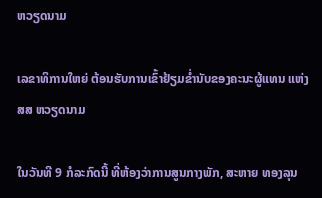ຫວຽດນາມ

ເລຂາທິການໃຫຍ່ ຕ້ອນຮັບການເຂົ້າຢ້ຽມຂໍ່ານັບຂອງຄະນະຜູ້ແທນ ແຫ່ງ ສສ ຫວຽດນາມ

ໃນວັນທີ 9 ກໍລະກົດນີ້ ທີ່ຫ້ອງວ່າການສູນກາງພັກ, ສະຫາຍ ທອງລຸນ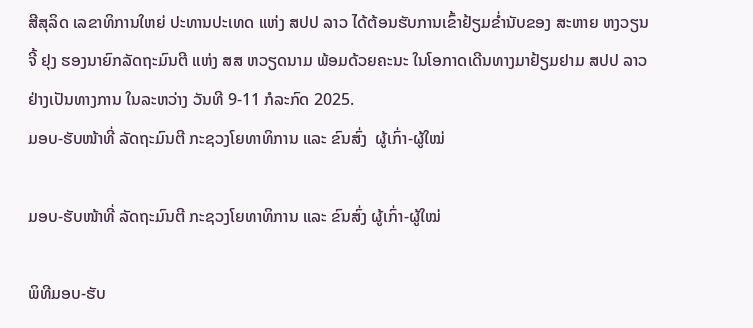ສີສຸລິດ ເລຂາທິການໃຫຍ່ ປະທານປະເທດ ແຫ່ງ ສປປ ລາວ ໄດ້ຕ້ອນຮັບການເຂົ້າຢ້ຽມຂໍ່ານັບຂອງ ສະຫາຍ ຫງວຽນ ຈີ້ ຢຸງ ຮອງນາຍົກລັດຖະມົນຕີ ແຫ່ງ ສສ ຫວຽດນາມ ພ້ອມດ້ວຍຄະນະ ໃນໂອກາດເດີນທາງມາຢ້ຽມຢາມ ສປປ ລາວ ຢ່າງເປັນທາງການ ໃນລະຫວ່າງ ວັນທີ 9-11 ກໍລະກົດ 2025.
ມອບ-ຮັບໜ້າທີ່ ລັດຖະມົນຕີ ກະຊວງໂຍທາທິການ ແລະ ຂົນສົ່ງ  ຜູ້ເກົ່າ-ຜູ້ໃໝ່

ມອບ-ຮັບໜ້າທີ່ ລັດຖະມົນຕີ ກະຊວງໂຍທາທິການ ແລະ ຂົນສົ່ງ ຜູ້ເກົ່າ-ຜູ້ໃໝ່

ພິທີມອບ-ຮັບ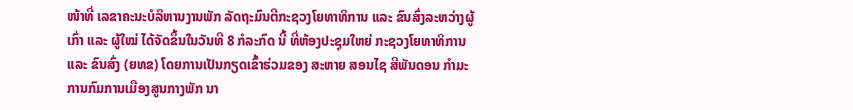ໜ້າທີ່ ເລຂາຄະນະບໍລິຫານງານພັກ ລັດຖະມົນຕີກະຊວງໂຍທາທິການ ແລະ ຂົນສົ່ງລະຫວ່າງຜູ້ເກົ່າ ແລະ ຜູ້ໃໝ່ ໄດ້ຈັດຂຶ້ນໃນວັນທີ 8 ກໍລະກົດ ນີ້ ທີ່ຫ້ອງປະຊຸມໃຫຍ່ ກະຊວງໂຍທາທິການ ແລະ ຂົນສົ່ງ (ຍທຂ) ໂດຍການເປັນກຽດເຂົ້າຮ່ວມຂອງ ສະຫາຍ ສອນໄຊ ສີພັນດອນ ກໍາມະການກົມການເມືອງສູນກາງພັກ ນາ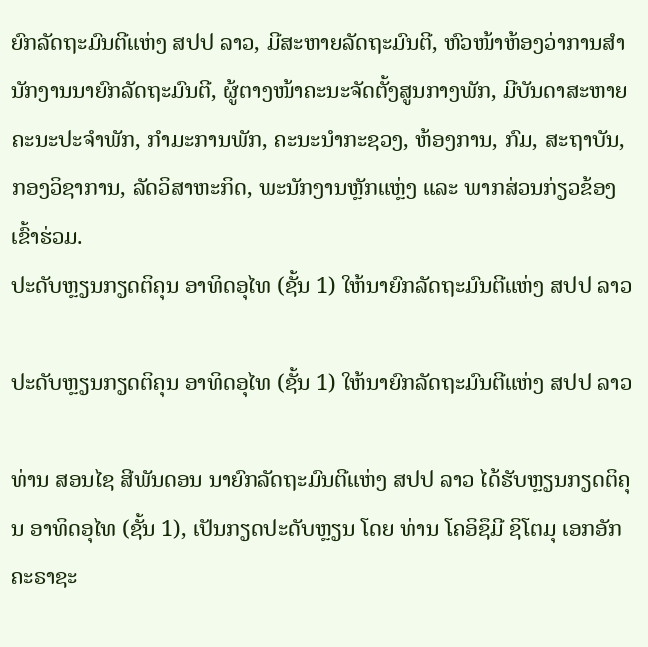ຍົກລັດຖະມົນຕີແຫ່ງ ສປປ ລາວ, ມີສະຫາຍລັດຖະມົນຕີ, ຫົວໜ້າຫ້ອງວ່າການສໍານັກງານນາຍົກລັດຖະມົນຕີ, ຜູ້ຕາງໜ້າຄະນະຈັດຕັ້ງສູນກາງພັກ, ມີບັນດາສະຫາຍຄະນະປະຈຳພັກ, ກຳມະການພັກ, ຄະນະນໍາກະຊວງ, ຫ້ອງການ, ກົມ, ສະຖາບັນ, ກອງວິຊາການ, ລັດວິສາຫະກິດ, ພະນັກງານຫຼັກແຫຼ່ງ ແລະ ພາກສ່ວນກ່ຽວຂ້ອງເຂົ້າຮ່ວມ.
ປະດັບຫຼຽນກຽດຕິຄຸນ ອາທິດອຸໄທ (ຊັ້ນ 1) ໃຫ້ນາຍົກລັດຖະມົນຕີແຫ່ງ ສປປ ລາວ

ປະດັບຫຼຽນກຽດຕິຄຸນ ອາທິດອຸໄທ (ຊັ້ນ 1) ໃຫ້ນາຍົກລັດຖະມົນຕີແຫ່ງ ສປປ ລາວ

ທ່ານ ສອນໄຊ ສີພັນດອນ ນາຍົກລັດຖະມົນຕີແຫ່ງ ສປປ ລາວ ໄດ້ຮັບຫຼຽນກຽດຕິຄຸນ ອາທິດອຸໄທ (ຊັ້ນ 1), ເປັນກຽດປະດັບຫຼຽນ ໂດຍ ທ່ານ ໂຄອິຊຶມີ ຊິໂຕມຸ ເອກອັກຄະຣາຊະ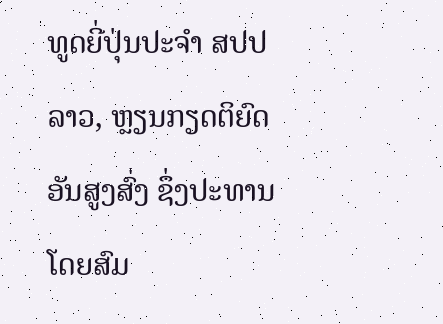ທູດຍີ່ປຸ່ນປະຈຳ ສປປ ລາວ, ຫຼຽນກຽດຕິຍົດອັນສູງສົ່ງ ຊຶ່ງປະທານໂດຍສົມ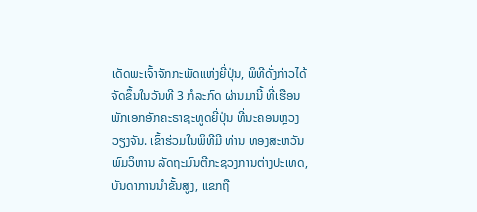ເດັດພະເຈົ້າຈັກກະພັດແຫ່ງຍີ່ປຸ່ນ, ພິທີດັ່ງກ່າວໄດ້ຈັດຂຶ້ນໃນວັນທີ 3 ກໍລະກົດ ຜ່ານມານີ້ ທີ່ເຮືອນພັກເອກອັກຄະຣາຊະທູດຍີ່ປຸ່ນ ທີ່ນະຄອນຫຼວງວຽງຈັນ. ເຂົ້າຮ່ວມໃນພິທີມີ ທ່ານ ທອງສະຫວັນ ພົມວິຫານ ລັດຖະມົນຕີກະຊວງການຕ່າງປະເທດ, ບັນດາການນໍາຂັ້ນສູງ, ແຂກຖື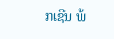ກເຊີນ ພ້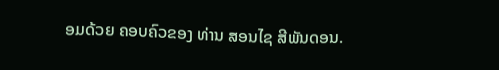ອມດ້ວຍ ຄອບຄົວຂອງ ທ່ານ ສອນໄຊ ສີພັນດອນ.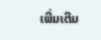ເພີ່ມເຕີມ